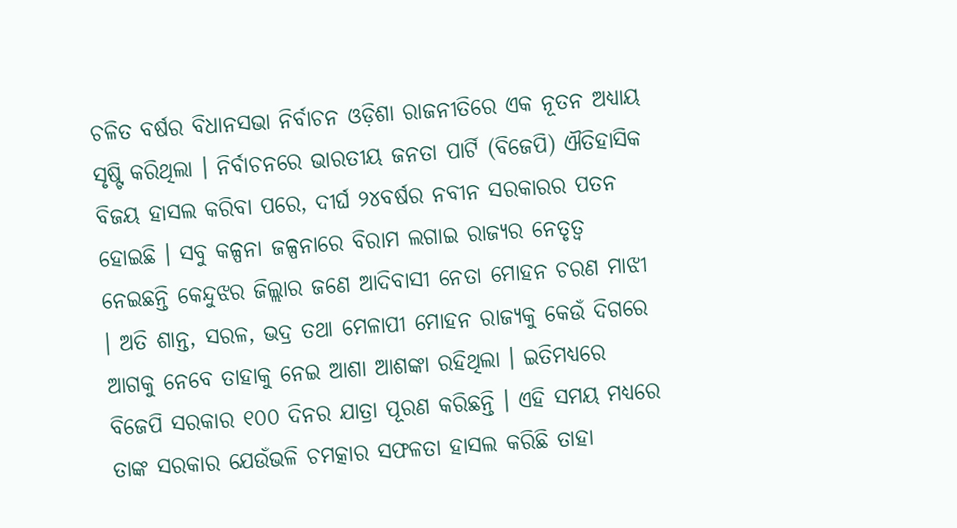ଚଳିତ ବର୍ଷର ବିଧାନସଭା ନିର୍ବାଚନ ଓଡ଼ିଶା ରାଜନୀତିରେ ଏକ ନୂତନ ଅଧ୍ୟାୟ ସୃଷ୍ଟି କରିଥିଲା । ନିର୍ବାଚନରେ ଭାରତୀୟ ଜନତା ପାର୍ଟି (ବିଜେପି) ଐତିହାସିକ ବିଜୟ ହାସଲ କରିବା ପରେ, ଦୀର୍ଘ ୨୪ବର୍ଷର ନବୀନ ସରକାରର ପତନ ହୋଇଛି । ସବୁ କଳ୍ପନା ଜଳ୍ପନାରେ ବିରାମ ଲଗାଇ ରାଜ୍ୟର ନେତୃତ୍ୱ ନେଇଛନ୍ତି କେନ୍ଦୁଝର ଜିଲ୍ଲାର ଜଣେ ଆଦିବାସୀ ନେତା ମୋହନ ଚରଣ ମାଝୀ । ଅତି ଶାନ୍ତ, ସରଳ, ଭଦ୍ର ତଥା ମେଳାପୀ ମୋହନ ରାଜ୍ୟକୁ କେଉଁ ଦିଗରେ ଆଗକୁ ନେବେ ତାହାକୁ ନେଇ ଆଶା ଆଶଙ୍କା ରହିଥିଲା । ଇତିମଧ୍ୟରେ ବିଜେପି ସରକାର ୧୦୦ ଦିନର ଯାତ୍ରା ପୂରଣ କରିଛନ୍ତି । ଏହି ସମୟ ମଧ୍ୟରେ ତାଙ୍କ ସରକାର ଯେଉଁଭଳି ଚମତ୍କାର ସଫଳତା ହାସଲ କରିଛି ତାହା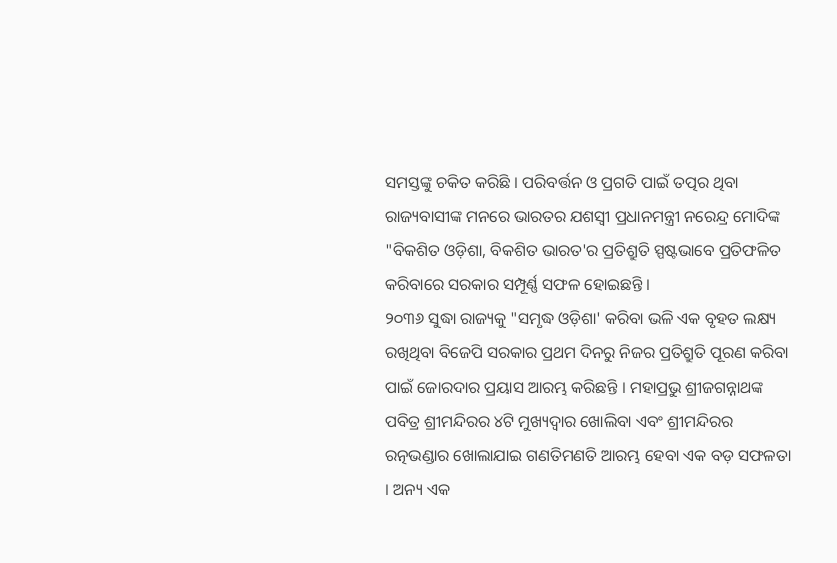ସମସ୍ତଙ୍କୁ ଚକିତ କରିଛି । ପରିବର୍ତ୍ତନ ଓ ପ୍ରଗତି ପାଇଁ ତତ୍ପର ଥିବା ରାଜ୍ୟବାସୀଙ୍କ ମନରେ ଭାରତର ଯଶସ୍ୱୀ ପ୍ରଧାନମନ୍ତ୍ରୀ ନରେନ୍ଦ୍ର ମୋଦିଙ୍କ "ବିକଶିତ ଓଡ଼ିଶା, ବିକଶିତ ଭାରତ'ର ପ୍ରତିଶ୍ରୁତି ସ୍ପଷ୍ଟଭାବେ ପ୍ରତିଫଳିତ କରିବାରେ ସରକାର ସମ୍ପୂର୍ଣ୍ଣ ସଫଳ ହୋଇଛନ୍ତି ।
୨୦୩୬ ସୁଦ୍ଧା ରାଜ୍ୟକୁ "ସମୃଦ୍ଧ ଓଡ଼ିଶା' କରିବା ଭଳି ଏକ ବୃହତ ଲକ୍ଷ୍ୟ ରଖିଥିବା ବିଜେପି ସରକାର ପ୍ରଥମ ଦିନରୁ ନିଜର ପ୍ରତିଶ୍ରୁତି ପୂରଣ କରିବା ପାଇଁ ଜୋରଦାର ପ୍ରୟାସ ଆରମ୍ଭ କରିଛନ୍ତି । ମହାପ୍ରଭୁ ଶ୍ରୀଜଗନ୍ନାଥଙ୍କ ପବିତ୍ର ଶ୍ରୀମନ୍ଦିରର ୪ଟି ମୁଖ୍ୟଦ୍ୱାର ଖୋଲିବା ଏବଂ ଶ୍ରୀମନ୍ଦିରର ରତ୍ନଭଣ୍ଡାର ଖୋଲାଯାଇ ଗଣତିମଣତି ଆରମ୍ଭ ହେବା ଏକ ବଡ଼ ସଫଳତା । ଅନ୍ୟ ଏକ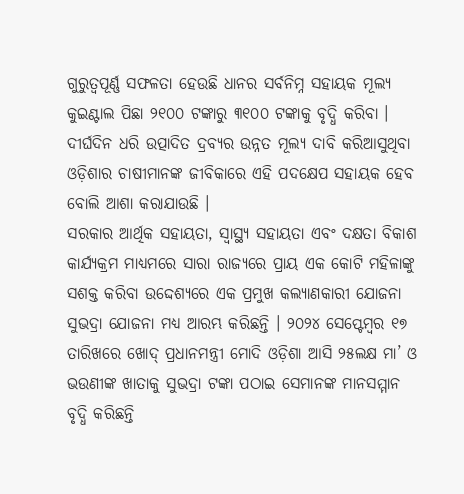ଗୁରୁତ୍ୱପୂର୍ଣ୍ଣ ସଫଳତା ହେଉଛି ଧାନର ସର୍ବନିମ୍ନ ସହାୟକ ମୂଲ୍ୟ କୁଇଣ୍ଟାଲ ପିଛା ୨୧୦୦ ଟଙ୍କାରୁ ୩୧୦୦ ଟଙ୍କାକୁ ବୃଦ୍ଧି କରିବା । ଦୀର୍ଘଦିନ ଧରି ଉତ୍ପାଦିତ ଦ୍ରବ୍ୟର ଉନ୍ନତ ମୂଲ୍ୟ ଦାବି କରିଆସୁଥିବା ଓଡ଼ିଶାର ଚାଷୀମାନଙ୍କ ଜୀବିକାରେ ଏହି ପଦକ୍ଷେପ ସହାୟକ ହେବ ବୋଲି ଆଶା କରାଯାଉଛି ।
ସରକାର ଆର୍ଥିକ ସହାୟତା, ସ୍ୱାସ୍ଥ୍ୟ ସହାୟତା ଏବଂ ଦକ୍ଷତା ବିକାଶ କାର୍ଯ୍ୟକ୍ରମ ମାଧ୍ୟମରେ ସାରା ରାଜ୍ୟରେ ପ୍ରାୟ ଏକ କୋଟି ମହିଳାଙ୍କୁ ସଶକ୍ତ କରିବା ଉଦ୍ଦେଶ୍ୟରେ ଏକ ପ୍ରମୁଖ କଲ୍ୟାଣକାରୀ ଯୋଜନା ସୁଭଦ୍ରା ଯୋଜନା ମଧ୍ୟ ଆରମ୍ଭ କରିଛନ୍ତି । ୨୦୨୪ ସେପ୍ଟେମ୍ବର ୧୭ ତାରିଖରେ ଖୋଦ୍ ପ୍ରଧାନମନ୍ତ୍ରୀ ମୋଦି ଓଡ଼ିଶା ଆସି ୨୫ଲକ୍ଷ ମା’ ଓ ଭଉଣୀଙ୍କ ଖାତାକୁ ସୁଭଦ୍ରା ଟଙ୍କା ପଠାଇ ସେମାନଙ୍କ ମାନସମ୍ମାନ ବୃଦ୍ଧି କରିଛନ୍ତି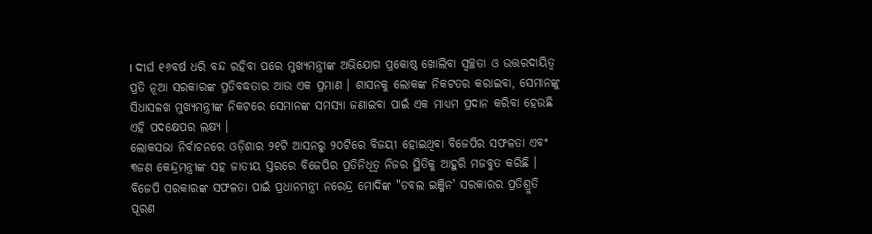। ଦୀର୍ଘ ୧୬ବର୍ଷ ଧରି ବନ୍ଦ ରହିବା ପରେ ମୁଖ୍ୟମନ୍ତ୍ରୀଙ୍କ ଅଭିଯୋଗ ପ୍ରକୋଷ୍ଠ ଖୋଲିବା ସ୍ୱଚ୍ଛତା ଓ ଉତ୍ତରଦାୟିତ୍ୱ ପ୍ରତି ନୂଆ ସରକାରଙ୍କ ପ୍ରତିବଦ୍ଧତାର ଆଉ ଏକ ପ୍ରମାଣ । ଶାସନକୁ ଲୋକଙ୍କ ନିକଟତର କରାଇବା, ସେମାନଙ୍କୁ ସିଧାସଳଖ ମୁଖ୍ୟମନ୍ତ୍ରୀଙ୍କ ନିକଟରେ ସେମାନଙ୍କ ସମସ୍ୟା ଜଣାଇବା ପାଇଁ ଏକ ମାଧ୍ୟମ ପ୍ରଦାନ କରିବା ହେଉଛି ଏହି ପଦକ୍ଷେପର ଲକ୍ଷ୍ୟ ।
ଲୋକସଭା ନିର୍ବାଚନରେ ଓଡ଼ିଶାର ୨୧ଟି ଆସନରୁ ୨୦ଟିରେ ବିଜୟୀ ହୋଇଥିବା ବିଜେପିର ସଫଳତା ଏବଂ ୩ଜଣ କେନ୍ଦ୍ରମନ୍ତ୍ରୀଙ୍କ ସହ ଜାତୀୟ ସ୍ତରରେ ବିଜେପିର ପ୍ରତିନିଧିତ୍ୱ ନିଜର ସ୍ଥିତିକୁ ଆହୁରି ମଜବୁତ କରିଛି । ବିଜେପି ସରକାରଙ୍କ ସଫଳତା ପାଇଁ ପ୍ରଧାନମନ୍ତ୍ରୀ ନରେନ୍ଦ୍ର ମୋଦିଙ୍କ "ଡବଲ ଇଞ୍ଜିନ' ସରକାରର ପ୍ରତିଶ୍ରୁତି ପୂରଣ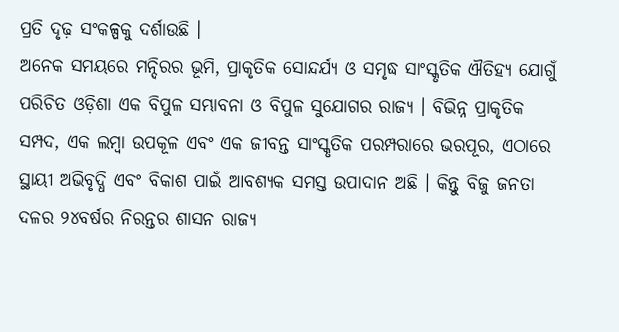ପ୍ରତି ଦୃଢ଼ ସଂକଳ୍ପକୁ ଦର୍ଶାଉଛି ।
ଅନେକ ସମୟରେ ମନ୍ଦିରର ଭୂମି, ପ୍ରାକୃତିକ ସୋନ୍ଦର୍ଯ୍ୟ ଓ ସମୃଦ୍ଧ ସାଂସ୍କୃତିକ ଐତିହ୍ୟ ଯୋଗୁଁ ପରିଚିତ ଓଡ଼ିଶା ଏକ ବିପୁଳ ସମ୍ଭାବନା ଓ ବିପୁଳ ସୁଯୋଗର ରାଜ୍ୟ । ବିଭିନ୍ନ ପ୍ରାକୃତିକ ସମ୍ପଦ, ଏକ ଲମ୍ବା ଉପକୂଳ ଏବଂ ଏକ ଜୀବନ୍ତ ସାଂସ୍କୃତିକ ପରମ୍ପରାରେ ଭରପୂର, ଏଠାରେ ସ୍ଥାୟୀ ଅଭିବୃଦ୍ଧି ଏବଂ ବିକାଶ ପାଇଁ ଆବଶ୍ୟକ ସମସ୍ତ ଉପାଦାନ ଅଛି । କିନ୍ତୁ ବିଜୁ ଜନତା ଦଳର ୨୪ବର୍ଷର ନିରନ୍ତର ଶାସନ ରାଜ୍ୟ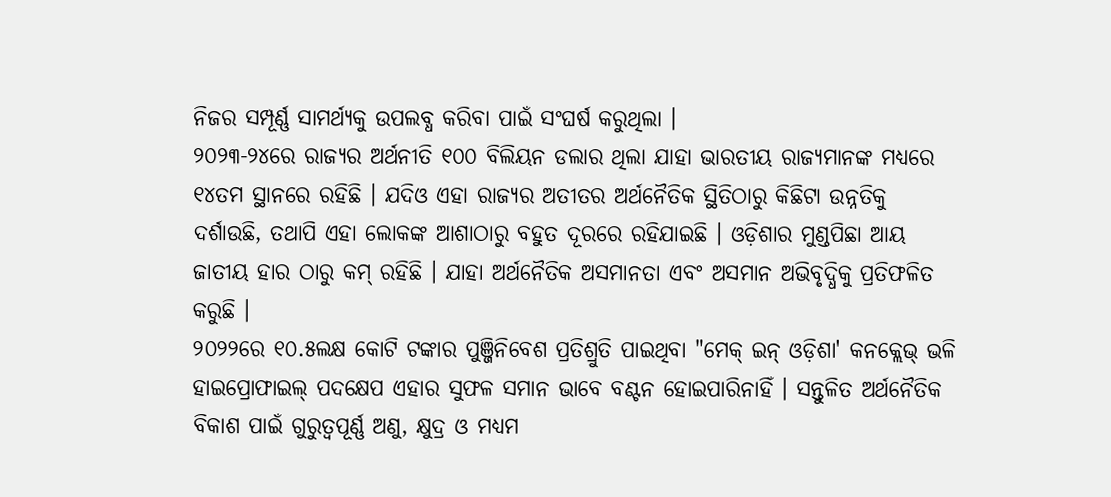ନିଜର ସମ୍ପୂର୍ଣ୍ଣ ସାମର୍ଥ୍ୟକୁ ଉପଲବ୍ଧ କରିବା ପାଇଁ ସଂଘର୍ଷ କରୁଥିଲା ।
୨୦୨୩-୨୪ରେ ରାଜ୍ୟର ଅର୍ଥନୀତି ୧୦୦ ବିଲିୟନ ଡଲାର ଥିଲା ଯାହା ଭାରତୀୟ ରାଜ୍ୟମାନଙ୍କ ମଧ୍ୟରେ ୧୪ତମ ସ୍ଥାନରେ ରହିଛି । ଯଦିଓ ଏହା ରାଜ୍ୟର ଅତୀତର ଅର୍ଥନୈତିକ ସ୍ଥିତିଠାରୁ କିଛିଟା ଉନ୍ନତିକୁ ଦର୍ଶାଉଛି, ତଥାପି ଏହା ଲୋକଙ୍କ ଆଶାଠାରୁ ବହୁତ ଦୂରରେ ରହିଯାଇଛି । ଓଡ଼ିଶାର ମୁଣ୍ଡପିଛା ଆୟ ଜାତୀୟ ହାର ଠାରୁ କମ୍ ରହିଛି । ଯାହା ଅର୍ଥନୈତିକ ଅସମାନତା ଏବଂ ଅସମାନ ଅଭିବୃଦ୍ଧିକୁ ପ୍ରତିଫଳିତ କରୁଛି ।
୨୦୨୨ରେ ୧୦.୫ଲକ୍ଷ କୋଟି ଟଙ୍କାର ପୁଞ୍ଜିନିବେଶ ପ୍ରତିଶ୍ରୁତି ପାଇଥିବା "ମେକ୍ ଇନ୍ ଓଡ଼ିଶା' କନକ୍ଲେଭ୍ ଭଳି ହାଇପ୍ରୋଫାଇଲ୍ ପଦକ୍ଷେପ ଏହାର ସୁଫଳ ସମାନ ଭାବେ ବଣ୍ଟନ ହୋଇପାରିନାହିଁ । ସନ୍ତୁଳିତ ଅର୍ଥନୈତିକ ବିକାଶ ପାଇଁ ଗୁରୁତ୍ୱପୂର୍ଣ୍ଣ ଅଣୁ, କ୍ଷୁଦ୍ର ଓ ମଧ୍ୟମ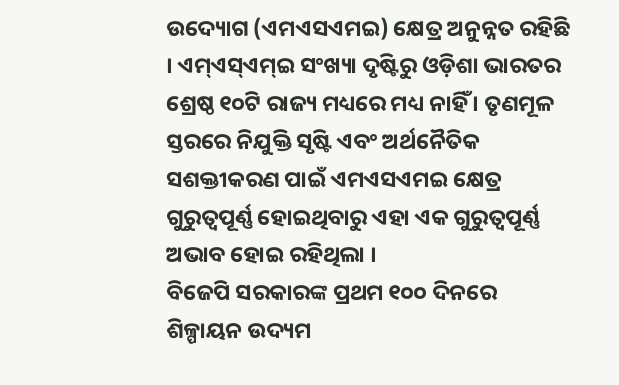ଉଦ୍ୟୋଗ (ଏମଏସଏମଇ) କ୍ଷେତ୍ର ଅନୁନ୍ନତ ରହିଛି । ଏମ୍ଏସ୍ଏମ୍ଇ ସଂଖ୍ୟା ଦୃଷ୍ଟିରୁ ଓଡ଼ିଶା ଭାରତର ଶ୍ରେଷ୍ଠ ୧୦ଟି ରାଜ୍ୟ ମଧ୍ୟରେ ମଧ୍ୟ ନାହିଁ । ତୃଣମୂଳ ସ୍ତରରେ ନିଯୁକ୍ତି ସୃଷ୍ଟି ଏବଂ ଅର୍ଥନୈତିକ ସଶକ୍ତୀକରଣ ପାଇଁ ଏମଏସଏମଇ କ୍ଷେତ୍ର ଗୁରୁତ୍ୱପୂର୍ଣ୍ଣ ହୋଇଥିବାରୁ ଏହା ଏକ ଗୁରୁତ୍ୱପୂର୍ଣ୍ଣ ଅଭାବ ହୋଇ ରହିଥିଲା ।
ବିଜେପି ସରକାରଙ୍କ ପ୍ରଥମ ୧୦୦ ଦିନରେ ଶିଳ୍ପାୟନ ଉଦ୍ୟମ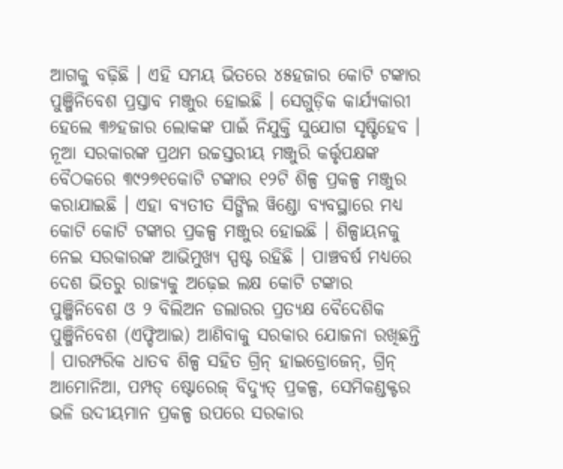ଆଗକୁ ବଢ଼ିଛି । ଏହି ସମୟ ଭିତରେ ୪୫ହଜାର କୋଟି ଟଙ୍କାର ପୁଞ୍ଜିନିବେଶ ପ୍ରସ୍ତାବ ମଞ୍ଜୁର ହୋଇଛି । ସେଗୁଡ଼ିକ କାର୍ଯ୍ୟକାରୀ ହେଲେ ୩୬ହଜାର ଲୋକଙ୍କ ପାଇଁ ନିଯୁକ୍ତି ସୁଯୋଗ ସୃଷ୍ଟିହେବ । ନୂଆ ସରକାରଙ୍କ ପ୍ରଥମ ଉଚ୍ଚସ୍ତରୀୟ ମଞ୍ଜୁରି କର୍ତ୍ତୃପକ୍ଷଙ୍କ ବୈଠକରେ ୩୯୨୭୧କୋଟି ଟଙ୍କାର ୧୨ଟି ଶିଳ୍ପ ପ୍ରକଳ୍ପ ମଞ୍ଜୁର କରାଯାଇଛି । ଏହା ବ୍ୟତୀତ ସିଙ୍ଗିଲ ୱିଣ୍ଡୋ ବ୍ୟବସ୍ଥାରେ ମଧ୍ୟ କୋଟି କୋଟି ଟଙ୍କାର ପ୍ରକଳ୍ପ ମଞ୍ଜୁର ହୋଇଛି । ଶିଳ୍ପାୟନକୁ ନେଇ ସରକାରଙ୍କ ଆଭିମୁଖ୍ୟ ସ୍ପଷ୍ଟ ରହିଛି । ପାଞ୍ଚବର୍ଷ ମଧ୍ୟରେ ଦେଶ ଭିତରୁ ରାଜ୍ୟକୁ ଅଢ଼େଇ ଲକ୍ଷ କୋଟି ଟଙ୍କାର ପୁଞ୍ଜିନିବେଶ ଓ ୨ ବିଲିଅନ ଡଲାରର ପ୍ରତ୍ୟକ୍ଷ ବୈଦେଶିକ ପୁଞ୍ଜିନିବେଶ (ଏଫ୍ଡିଆଇ) ଆଣିବାକୁ ସରକାର ଯୋଜନା ରଖିଛନ୍ତି । ପାରମ୍ପରିକ ଧାତବ ଶିଳ୍ପ ସହିତ ଗ୍ରିନ୍ ହାଇଡ୍ରୋଜେନ୍, ଗ୍ରିନ୍ ଆମୋନିଆ, ପମ୍ପଡ୍ ଷ୍ଟୋରେଜ୍ ବିଦ୍ୟୁତ୍ ପ୍ରକଳ୍ପ, ସେମିକଣ୍ଡକ୍ଟର ଭଳି ଉଦୀୟମାନ ପ୍ରକଳ୍ପ ଉପରେ ସରକାର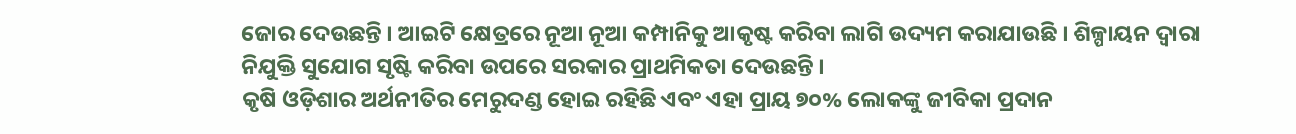ଜୋର ଦେଉଛନ୍ତି । ଆଇଟି କ୍ଷେତ୍ରରେ ନୂଆ ନୂଆ କମ୍ପାନିକୁ ଆକୃଷ୍ଟ କରିବା ଲାଗି ଉଦ୍ୟମ କରାଯାଉଛି । ଶିଳ୍ପାୟନ ଦ୍ୱାରା ନିଯୁକ୍ତି ସୁଯୋଗ ସୃଷ୍ଟି କରିବା ଉପରେ ସରକାର ପ୍ରାଥମିକତା ଦେଉଛନ୍ତି ।
କୃଷି ଓଡ଼ିଶାର ଅର୍ଥନୀତିର ମେରୁଦଣ୍ଡ ହୋଇ ରହିଛି ଏବଂ ଏହା ପ୍ରାୟ ୭୦% ଲୋକଙ୍କୁ ଜୀବିକା ପ୍ରଦାନ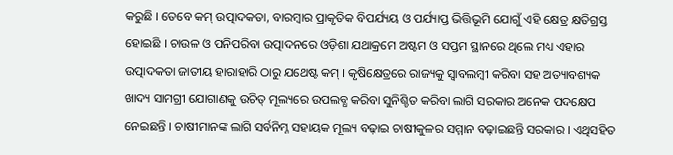କରୁଛି । ତେବେ କମ୍ ଉତ୍ପାଦକତା, ବାରମ୍ବାର ପ୍ରାକୃତିକ ବିପର୍ଯ୍ୟୟ ଓ ପର୍ଯ୍ୟାପ୍ତ ଭିତ୍ତିଭୂମି ଯୋଗୁଁ ଏହି କ୍ଷେତ୍ର କ୍ଷତିଗ୍ରସ୍ତ ହୋଇଛି । ଚାଉଳ ଓ ପନିପରିବା ଉତ୍ପାଦନରେ ଓଡ଼ିଶା ଯଥାକ୍ରମେ ଅଷ୍ଟମ ଓ ସପ୍ତମ ସ୍ଥାନରେ ଥିଲେ ମଧ୍ୟ ଏହାର ଉତ୍ପାଦକତା ଜାତୀୟ ହାରାହାରି ଠାରୁ ଯଥେଷ୍ଟ କମ୍ । କୃଷିକ୍ଷେତ୍ରରେ ରାଜ୍ୟକୁ ସ୍ୱାବଲମ୍ବୀ କରିବା ସହ ଅତ୍ୟାବଶ୍ୟକ ଖାଦ୍ୟ ସାମଗ୍ରୀ ଯୋଗାଣକୁ ଉଚିତ୍ ମୂଲ୍ୟରେ ଉପଲବ୍ଧ କରିବା ସୁନିଶ୍ଚିତ କରିବା ଲାଗି ସରକାର ଅନେକ ପଦକ୍ଷେପ ନେଇଛନ୍ତି । ଚାଷୀମାନଙ୍କ ଲାଗି ସର୍ବନିମ୍ନ ସହାୟକ ମୂଲ୍ୟ ବଢ଼ାଇ ଚାଷୀକୁଳର ସମ୍ମାନ ବଢ଼ାଇଛନ୍ତି ସରକାର । ଏଥିସହିତ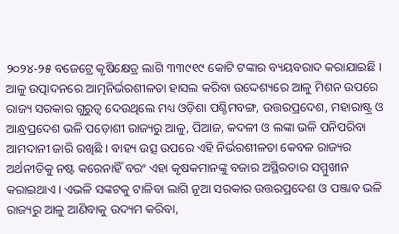୨୦୨୪-୨୫ ବଜେଟ୍ରେ କୃଷିକ୍ଷେତ୍ର ଲାଗି ୩୩୯୧୯ କୋଟି ଟଙ୍କାର ବ୍ୟୟବରାଦ କରାଯାଇଛି ।
ଆଳୁ ଉତ୍ପାଦନରେ ଆତ୍ମନିର୍ଭରଶୀଳତା ହାସଲ କରିବା ଉଦ୍ଦେଶ୍ୟରେ ଆଳୁ ମିଶନ ଉପରେ ରାଜ୍ୟ ସରକାର ଗୁରୁତ୍ୱ ଦେଉଥିଲେ ମଧ୍ୟ ଓଡ଼ିଶା ପଶ୍ଚିମବଙ୍ଗ, ଉତ୍ତରପ୍ରଦେଶ, ମହାରାଷ୍ଟ୍ର ଓ ଆନ୍ଧ୍ରପ୍ରଦେଶ ଭଳି ପଡ଼ୋଶୀ ରାଜ୍ୟରୁ ଆଳୁ, ପିଆଜ, କଦଳୀ ଓ ଲଙ୍କା ଭଳି ପନିପରିବା ଆମଦାନୀ ଜାରି ରଖିଛି । ବାହ୍ୟ ଉତ୍ସ ଉପରେ ଏହି ନିର୍ଭରଶୀଳତା କେବଳ ରାଜ୍ୟର ଅର୍ଥନୀତିକୁ ନଷ୍ଟ କରେନାହିଁ ବରଂ ଏହା କୃଷକମାନଙ୍କୁ ବଜାର ଅସ୍ଥିରତାର ସମ୍ମୁଖୀନ କରାଇଥାଏ । ଏଭଳି ସଙ୍କଟକୁ ଟାଳିବା ଲାଗି ନୂଆ ସରକାର ଉତ୍ତରପ୍ରଦେଶ ଓ ପଞ୍ଜାବ ଭଳି ରାଜ୍ୟରୁ ଆଳୁ ଆଣିବାକୁ ଉଦ୍ୟମ କରିବା,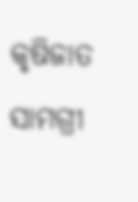କୃଷିଜାତ ସାମଗ୍ରୀ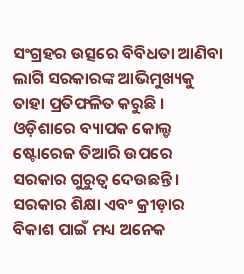ସଂଗ୍ରହର ଉତ୍ସରେ ବିବିଧତା ଆଣିବା ଲାଗି ସରକାରଙ୍କ ଆଭିମୁଖ୍ୟକୁ ତାହା ପ୍ରତିଫଳିତ କରୁଛି । ଓଡ଼ିଶାରେ ବ୍ୟାପକ କୋଲ୍ଡ ଷ୍ଟୋରେଜ ତିଆରି ଉପରେ ସରକାର ଗୁରୁତ୍ୱ ଦେଉଛନ୍ତି ।
ସରକାର ଶିକ୍ଷା ଏବଂ କ୍ରୀଡ଼ାର ବିକାଶ ପାଇଁ ମଧ୍ୟ ଅନେକ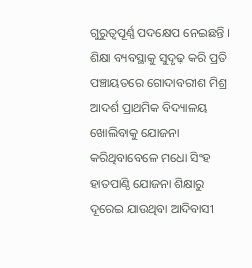ଗୁରୁତ୍ୱପୂର୍ଣ୍ଣ ପଦକ୍ଷେପ ନେଇଛନ୍ତି । ଶିକ୍ଷା ବ୍ୟବସ୍ଥାକୁ ସୁଦୃଢ଼ କରି ପ୍ରତି ପଞ୍ଚାୟତରେ ଗୋଦାବରୀଶ ମିଶ୍ର ଆଦର୍ଶ ପ୍ରାଥମିକ ବିଦ୍ୟାଳୟ ଖୋଲିବାକୁ ଯୋଜନା କରିଥିବାବେଳେ ମଧୋ ସିଂହ ହାତପାଣ୍ଠି ଯୋଜନା ଶିକ୍ଷାରୁ ଦୂରେଇ ଯାଉଥିବା ଆଦିବାସୀ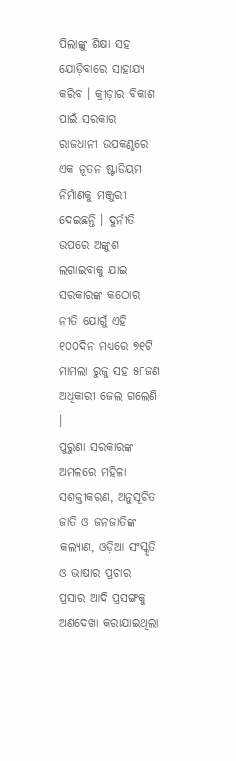ପିଲାଙ୍କୁ ଶିକ୍ଷା ସହ ଯୋଡ଼ିବାରେ ସାହାଯ୍ୟ କରିବ । କ୍ରୀଡ଼ାର ବିକାଶ ପାଇଁ ସରକାର ରାଜଧାନୀ ଉପକଣ୍ଠରେ ଏକ ନୂତନ ଷ୍ଟାଡିୟମ ନିର୍ମାଣକୁ ମଞ୍ଜୁରୀ ଦେଇଛନ୍ତି । ଦୁର୍ନୀତି ଉପରେ ଅଙ୍କୁଶ ଲଗାଇବାକୁ ଯାଇ ସରକାରଙ୍କ କଠୋର ନୀତି ଯୋଗୁଁ ଏହି ୧୦୦ଦିନ ମଧ୍ୟରେ ୭୧ଟି ମାମଲା ରୁଜୁ ସହ ୫୮ଜଣ ଅଧିକାରୀ ଜେଲ ଗଲେଣି ।
ପୁରୁଣା ସରକାରଙ୍କ ଅମଳରେ ମହିଳା ସଶକ୍ତୀକରଣ, ଅନୁସୂଚିତ ଜାତି ଓ ଜନଜାତିଙ୍କ କଲ୍ୟାଣ, ଓଡ଼ିଆ ସଂସ୍କୃତି ଓ ଭାଷାର ପ୍ରଚାର ପ୍ରସାର ଆଦି ପ୍ରସଙ୍ଗକୁ ଅଣଦେଖା କରାଯାଇଥିଲା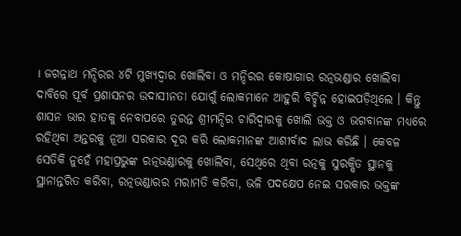। ଜଗନ୍ନାଥ ମନ୍ଦିରର ୪ଟି ମୁଖ୍ୟଦ୍ୱାର ଖୋଲିବା ଓ ମନ୍ଦିରର କୋଷାଗାର ରତ୍ନଭଣ୍ଡାର ଖୋଲିବା ଦାବିରେ ପୂର୍ବ ପ୍ରଶାସନର ଉଦାସୀନତା ଯୋଗୁଁ ଲୋକମାନେ ଆହୁରି ବିଚ୍ଛିନ୍ନ ହୋଇପଡ଼ିଥିଲେ । କିନ୍ତୁ ଶାସନ ଭାର ହାତକୁ ନେବାପରେ ତୁରନ୍ତ ଶ୍ରୀମନ୍ଦିର ଚାରିଦ୍ୱାରକୁ ଖୋଲି ଭକ୍ତ ଓ ଭଗବାନଙ୍କ ମଧ୍ୟରେ ରହିଥିବା ଅନ୍ତରକୁ ନୂଆ ସରକାର ଦୂର କରି ଲୋକମାନଙ୍କ ଆଶୀର୍ବାଦ ଲାଭ କରିଛି । କେବଳ ସେତିକି ନୁହେଁ ମହାପ୍ରଭୁଙ୍କ ରତ୍ନଭଣ୍ଡାରକୁ ଖୋଲିବା, ସେଥିରେ ଥିବା ରତ୍ନକୁ ସୁରକ୍ଷିତ ସ୍ଥାନକୁ ସ୍ଥାନାନ୍ତରିତ କରିବା, ରତ୍ନଭଣ୍ଡାରର ମରାମତି କରିବା, ଭଳି ପଦକ୍ଷେପ ନେଇ ସରକାର ଭକ୍ତଙ୍କ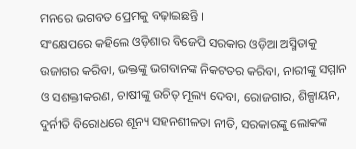ମନରେ ଭଗବତ ପ୍ରେମକୁ ବଢ଼ାଇଛନ୍ତି ।
ସଂକ୍ଷେପରେ କହିଲେ ଓଡ଼ିଶାର ବିଜେପି ସରକାର ଓଡ଼ିଆ ଅସ୍ମିତାକୁ ଉଜାଗର କରିବା, ଭକ୍ତଙ୍କୁ ଭଗବାନଙ୍କ ନିକଟତର କରିବା, ନାରୀଙ୍କୁ ସମ୍ମାନ ଓ ସଶକ୍ତୀକରଣ, ଚାଷୀଙ୍କୁ ଉଚିତ୍ ମୂଲ୍ୟ ଦେବା, ରୋଜଗାର, ଶିଳ୍ପାୟନ, ଦୁର୍ନୀତି ବିରୋଧରେ ଶୂନ୍ୟ ସହନଶୀଳତା ନୀତି, ସରକାରଙ୍କୁ ଲୋକଙ୍କ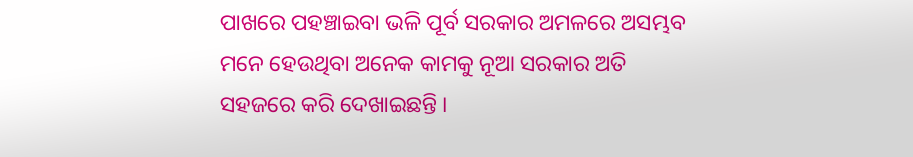ପାଖରେ ପହଞ୍ଚାଇବା ଭଳି ପୂର୍ବ ସରକାର ଅମଳରେ ଅସମ୍ଭବ ମନେ ହେଉଥିବା ଅନେକ କାମକୁ ନୂଆ ସରକାର ଅତି ସହଜରେ କରି ଦେଖାଇଛନ୍ତି ।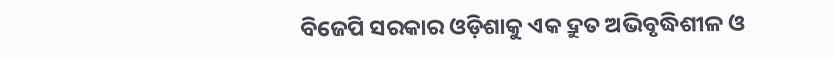ବିଜେପି ସରକାର ଓଡ଼ିଶାକୁ ଏକ ଦ୍ରୁତ ଅଭିବୃଦ୍ଧିଶୀଳ ଓ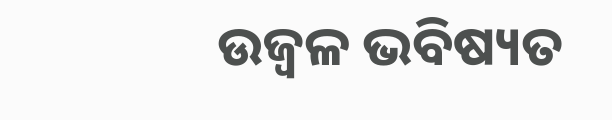ଉଜ୍ୱଳ ଭବିଷ୍ୟତ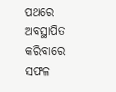ପଥରେ ଅବସ୍ଥାପିତ କରିବାରେ ସଫଳ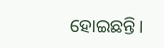ହୋଇଛନ୍ତି।